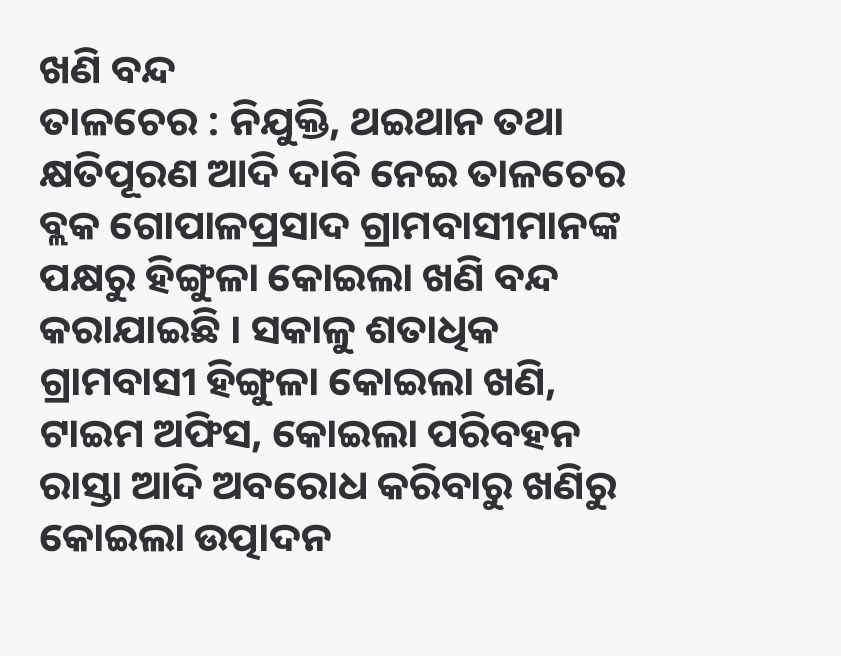ଖଣି ବନ୍ଦ
ତାଳଚେର : ନିଯୁକ୍ତି, ଥଇଥାନ ତଥା କ୍ଷତିପୂରଣ ଆଦି ଦାବି ନେଇ ତାଳଚେର ବ୍ଲକ ଗୋପାଳପ୍ରସାଦ ଗ୍ରାମବାସୀମାନଙ୍କ ପକ୍ଷରୁ ହିଙ୍ଗୁଳା କୋଇଲା ଖଣି ବନ୍ଦ କରାଯାଇଛି । ସକାଳୁ ଶତାଧିକ ଗ୍ରାମବାସୀ ହିଙ୍ଗୁଳା କୋଇଲା ଖଣି, ଟାଇମ ଅଫିସ, କୋଇଲା ପରିବହନ ରାସ୍ତା ଆଦି ଅବରୋଧ କରିବାରୁ ଖଣିରୁ କୋଇଲା ଉତ୍ପାଦନ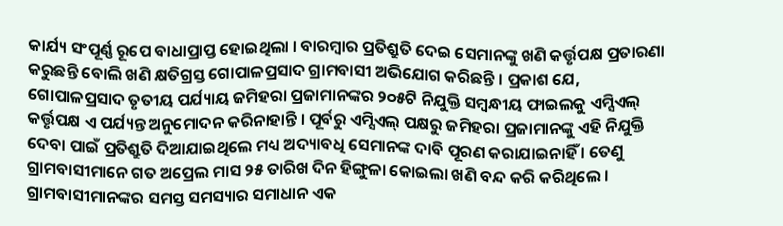କାର୍ଯ୍ୟ ସଂପୂର୍ଣ୍ଣ ରୂପେ ବାଧାପ୍ରାପ୍ତ ହୋଇଥିଲା । ବାରମ୍ବାର ପ୍ରତିଶ୍ରୁତି ଦେଇ ସେମାନଙ୍କୁ ଖଣି କର୍ତ୍ତୃପକ୍ଷ ପ୍ରତାରଣା କରୁଛନ୍ତି ବୋଲି ଖଣି କ୍ଷତିଗ୍ରସ୍ତ ଗୋପାଳପ୍ରସାଦ ଗ୍ରାମବାସୀ ଅଭିଯୋଗ କରିଛନ୍ତି । ପ୍ରକାଶ ଯେ, ଗୋପାଳପ୍ରସାଦ ତୃତୀୟ ପର୍ଯ୍ୟାୟ ଜମିହରା ପ୍ରଜାମାନଙ୍କର ୨୦୫ଟି ନିଯୁକ୍ତି ସମ୍ବନ୍ଧୀୟ ଫାଇଲକୁ ଏମ୍ସିଏଲ୍ କର୍ତ୍ତୃପକ୍ଷ ଏ ପର୍ଯ୍ୟନ୍ତ ଅନୁମୋଦନ କରିନାହାନ୍ତି । ପୂର୍ବରୁ ଏମ୍ସିଏଲ୍ ପକ୍ଷରୁ ଜମିହରା ପ୍ରଜାମାନଙ୍କୁ ଏହି ନିଯୁକ୍ତି ଦେବା ପାଇଁ ପ୍ରତିଶ୍ରୁତି ଦିଆଯାଇଥିଲେ ମଧ୍ୟ ଅଦ୍ୟାବଧି ସେମାନଙ୍କ ଦାବି ପୂରଣ କରାଯାଇନାହିଁ । ତେଣୁ ଗ୍ରାମବାସୀମାନେ ଗତ ଅପ୍ରେଲ ମାସ ୨୫ ତାରିଖ ଦିନ ହିଙ୍ଗୁଳା କୋଇଲା ଖଣି ବନ୍ଦ କରି କରିଥିଲେ । ଗ୍ରାମବାସୀମାନଙ୍କର ସମସ୍ତ ସମସ୍ୟାର ସମାଧାନ ଏକ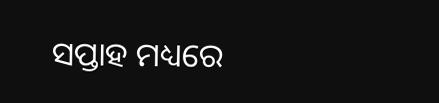ସପ୍ତାହ ମଧ୍ୟରେ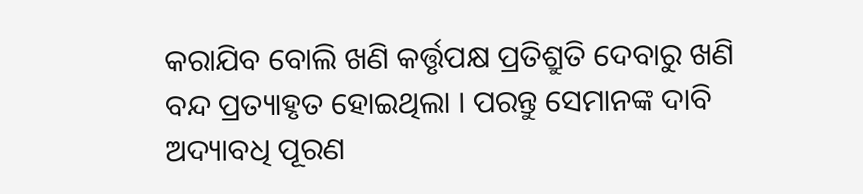କରାଯିବ ବୋଲି ଖଣି କର୍ତ୍ତୃପକ୍ଷ ପ୍ରତିଶ୍ରୁତି ଦେବାରୁ ଖଣି ବନ୍ଦ ପ୍ରତ୍ୟାହୃତ ହୋଇଥିଲା । ପରନ୍ତୁ ସେମାନଙ୍କ ଦାବି ଅଦ୍ୟାବଧି ପୂରଣ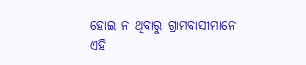ହୋଇ ନ ଥିବାରୁ ଗ୍ରାମବାସୀମାନେ ଏହି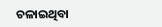ଚଳାଇଥିବା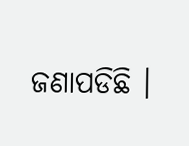ଜଣାପଡିଛି ।